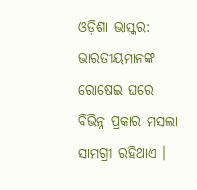ଓଡ଼ିଶା ଭାସ୍କର: ଭାରତୀୟମାନଙ୍କ ରୋଷେଇ ଘରେ ବିଭିନ୍ନ ପ୍ରକାର ମସଲା ସାମଗ୍ରୀ ରହିଥାଏ ।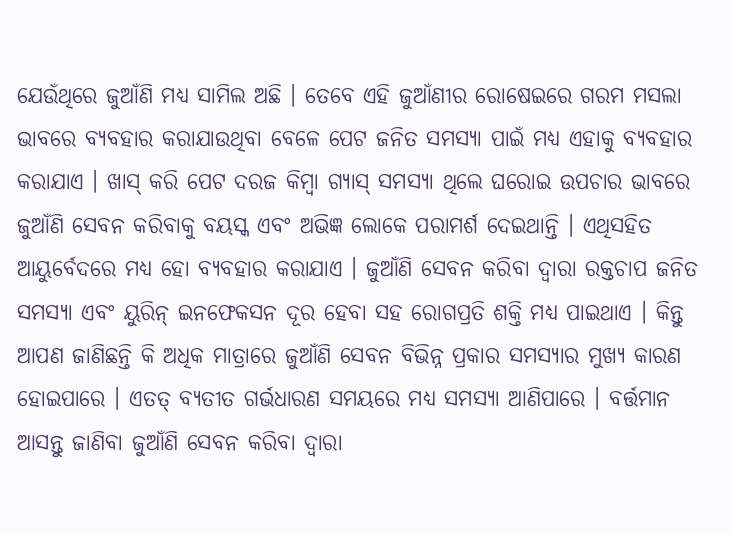ଯେଉଁଥିରେ ଜୁଆଁଣି ମଧ୍ୟ ସାମିଲ ଅଛି । ତେବେ ଏହି ଜୁଆଁଣୀର ରୋଷେଇରେ ଗରମ ମସଲା ଭାବରେ ବ୍ୟବହାର କରାଯାଉଥିବା ବେଳେ ପେଟ ଜନିତ ସମସ୍ୟା ପାଇଁ ମଧ୍ୟ ଏହାକୁ ବ୍ୟବହାର କରାଯାଏ । ଖାସ୍ କରି ପେଟ ଦରଜ କିମ୍ବା ଗ୍ୟାସ୍ ସମସ୍ୟା ଥିଲେ ଘରୋଇ ଉପଚାର ଭାବରେ ଜୁଆଁଣି ସେବନ କରିବାକୁ ବୟସ୍କ ଏବଂ ଅଭିଜ୍ଞ ଲୋକେ ପରାମର୍ଶ ଦେଇଥାନ୍ତି । ଏଥିସହିତ ଆୟୁର୍ବେଦରେ ମଧ୍ୟ ହୋ ବ୍ୟବହାର କରାଯାଏ । ଜୁଆଁଣି ସେବନ କରିବା ଦ୍ୱାରା ରକ୍ତଚାପ ଜନିତ ସମସ୍ୟା ଏବଂ ୟୁରିନ୍ ଇନଫେକସନ ଦୂର ହେବା ସହ ରୋଗପ୍ରତି ଶକ୍ତି ମଧ୍ୟ ପାଇଥାଏ । କିନ୍ତୁ ଆପଣ ଜାଣିଛନ୍ତି କି ଅଧିକ ମାତ୍ରାରେ ଜୁଆଁଣି ସେବନ ବିଭିନ୍ନ ପ୍ରକାର ସମସ୍ୟାର ମୁଖ୍ୟ କାରଣ ହୋଇପାରେ । ଏତତ୍ ବ୍ୟତୀତ ଗର୍ଭଧାରଣ ସମୟରେ ମଧ୍ୟ ସମସ୍ୟା ଆଣିପାରେ । ବର୍ତ୍ତମାନ ଆସନ୍ତୁ ଜାଣିବା ଜୁଆଁଣି ସେବନ କରିବା ଦ୍ୱାରା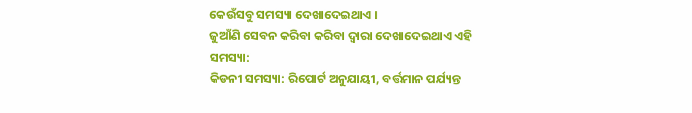କେଉଁସବୁ ସମସ୍ୟା ଦେଖାଦେଇଥାଏ ।
ଜୁଆଁଣି ସେବନ କରିବା କରିବା ଦ୍ୱାରା ଦେଖାଦେଇଥାଏ ଏହି ସମସ୍ୟା:
କିଡନୀ ସମସ୍ୟା: ରିପୋର୍ଟ ଅନୁଯାୟୀ, ବର୍ତ୍ତମାନ ପର୍ଯ୍ୟନ୍ତ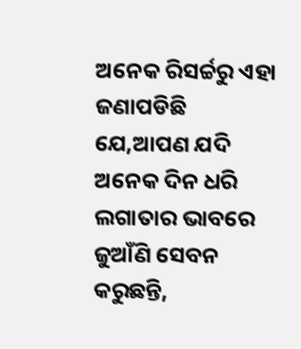ଅନେକ ରିସର୍ଚ୍ଚରୁ ଏହା ଜଣାପଡିଛି ଯେ,ଆପଣ ଯଦି ଅନେକ ଦିନ ଧରି ଲଗାତାର ଭାବରେ ଜୁଆଁଣି ସେବନ କରୁଛନ୍ତି,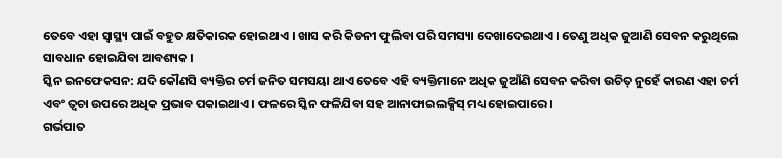ତେବେ ଏହା ସ୍ୱାସ୍ଥ୍ୟ ପାଇଁ ବହୁତ କ୍ଷତିକାରକ ହୋଇଥାଏ । ଖାସ କରି କିଡନୀ ଫୁଲିବା ପରି ସମସ୍ୟା ଦେଖାଦେଇଥାଏ । ତେଣୁ ଅଧିକ ଜୁଆଣି ସେବନ କରୁଥିଲେ ସାବଧାନ ହୋଇଯିବା ଆବଶ୍ୟକ ।
ସ୍କିନ ଇନଫେକସନ: ଯଦି କୌଣସି ବ୍ୟକ୍ତିର ଚର୍ମ ଜନିତ ସମସୟା ଥାଏ ତେବେ ଏହି ବ୍ୟକ୍ତିମାନେ ଅଧିକ ଜୁଆଁଣି ସେବନ କରିବା ଉଚିତ୍ ନୁହେଁ କାରଣ ଏହା ଚର୍ମ ଏବଂ ତ୍ୱଚା ଉପରେ ଅଧିକ ପ୍ରଭାବ ପକାଇଥାଏ । ଫଳରେ ସ୍କିନ ଫଳିଯିବା ସହ ଆନାଫାଇଲକ୍ସିସ୍ ମଧ୍ୟ ହୋଇପାରେ ।
ଗର୍ଭପାତ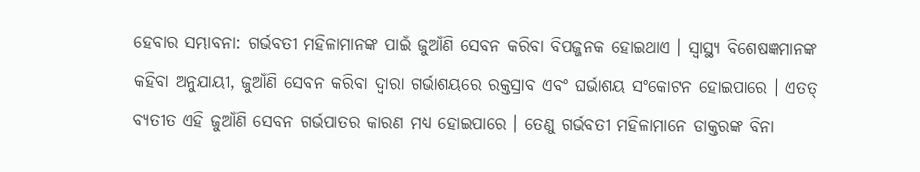ହେବାର ସମ୍ଭାବନା: ଗର୍ଭବତୀ ମହିଳାମାନଙ୍କ ପାଇଁ ଜୁଆଁଣି ସେବନ କରିବା ବିପଜ୍ଜନକ ହୋଇଥାଏ । ସ୍ୱାସ୍ଥ୍ୟ ବିଶେଷଜ୍ଞମାନଙ୍କ କହିବା ଅନୁଯାୟୀ, ଜୁଆଁଣି ସେବନ କରିବା ଦ୍ୱାରା ଗର୍ଭାଶୟରେ ରକ୍ତସ୍ରାବ ଏବଂ ଘର୍ଭାଶୟ ସଂକୋଟନ ହୋଇପାରେ । ଏତତ୍ ବ୍ୟତୀତ ଏହି ଜୁଆଁଣି ସେବନ ଗର୍ଭପାତର କାରଣ ମଧ୍ୟ ହୋଇପାରେ । ତେଣୁ ଗର୍ଭବତୀ ମହିଳାମାନେ ଡାକ୍ତରଙ୍କ ବିନା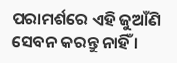ପରାମର୍ଶରେ ଏହି ଜୁଆଁଣି ସେବନ କରନ୍ତୁ ନାହିଁ ।